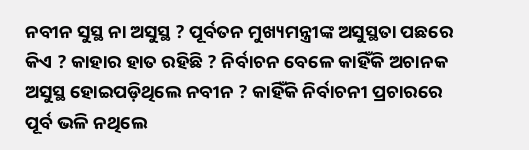ନବୀନ ସୁସ୍ଥ ନା ଅସୁସ୍ଥ ? ପୂର୍ବତନ ମୁଖ୍ୟମନ୍ତ୍ରୀଙ୍କ ଅସୁସ୍ଥତା ପଛରେ କିଏ ? କାହାର ହାତ ରହିଛି ? ନିର୍ବାଚନ ବେଳେ କାହିଁକି ଅଚାନକ ଅସୁସ୍ଥ ହୋଇପଡ଼ିଥିଲେ ନବୀନ ? କାହିଁକି ନିର୍ବାଚନୀ ପ୍ରଚାରରେ ପୂର୍ବ ଭଳି ନଥିଲେ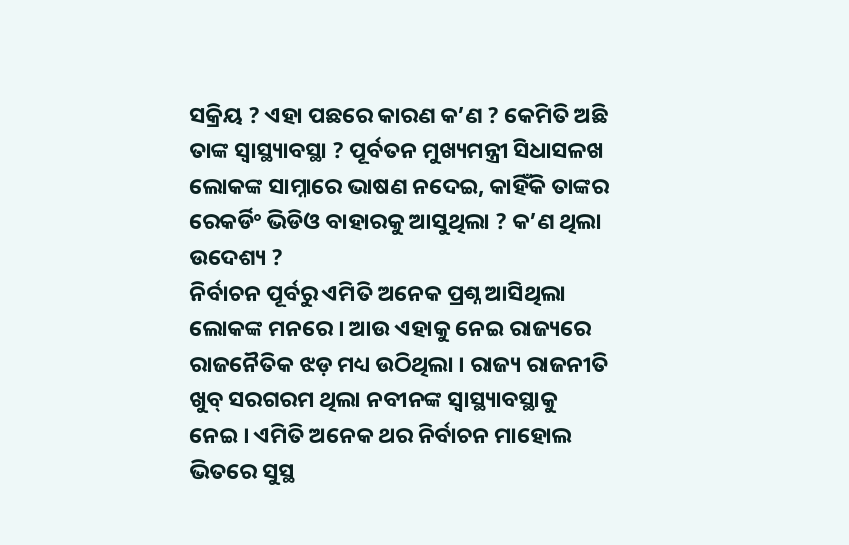ସକ୍ରିୟ ? ଏହା ପଛରେ କାରଣ କ’ଣ ? କେମିତି ଅଛି ତାଙ୍କ ସ୍ୱାସ୍ଥ୍ୟାବସ୍ଥା ? ପୂର୍ବତନ ମୁଖ୍ୟମନ୍ତ୍ରୀ ସିଧାସଳଖ ଲୋକଙ୍କ ସାମ୍ନାରେ ଭାଷଣ ନଦେଇ, କାହିଁକି ତାଙ୍କର ରେକର୍ଡିଂ ଭିଡିଓ ବାହାରକୁ ଆସୁଥିଲା ? କ’ଣ ଥିଲା ଉଦେଶ୍ୟ ?
ନିର୍ବାଚନ ପୂର୍ବରୁ ଏମିତି ଅନେକ ପ୍ରଶ୍ନ ଆସିଥିଲା ଲୋକଙ୍କ ମନରେ । ଆଉ ଏହାକୁ ନେଇ ରାଜ୍ୟରେ ରାଜନୈତିକ ଝଡ଼ ମଧ୍ୟ ଉଠିଥିଲା । ରାଜ୍ୟ ରାଜନୀତି ଖୁବ୍ ସରଗରମ ଥିଲା ନବୀନଙ୍କ ସ୍ୱାସ୍ଥ୍ୟାବସ୍ଥାକୁ ନେଇ । ଏମିତି ଅନେକ ଥର ନିର୍ବାଚନ ମାହୋଲ ଭିତରେ ସୁସ୍ଥ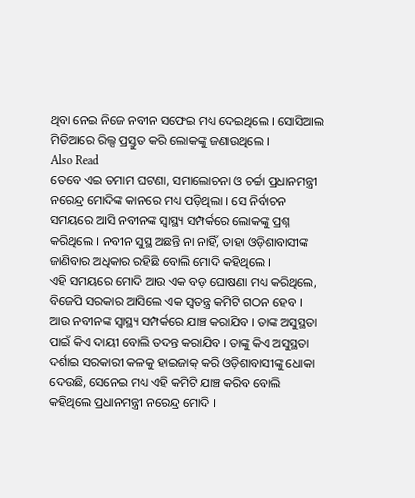ଥିବା ନେଇ ନିଜେ ନବୀନ ସଫେଇ ମଧ୍ୟ ଦେଇଥିଲେ । ସୋସିଆଲ ମିଡିଆରେ ରିଲ୍ସ ପ୍ରସ୍ତୁତ କରି ଲୋକଙ୍କୁ ଜଣାଉଥିଲେ ।
Also Read
ତେବେ ଏଇ ତମାମ ଘଟଣା, ସମାଲୋଚନା ଓ ଚର୍ଚ୍ଚା ପ୍ରଧାନମନ୍ତ୍ରୀ ନରେନ୍ଦ୍ର ମୋଦିଙ୍କ କାନରେ ମଧ୍ୟ ପଡ଼ିଥିଲା । ସେ ନିର୍ବାଚନ ସମୟରେ ଆସି ନବୀନଙ୍କ ସ୍ୱାସ୍ଥ୍ୟ ସମ୍ପର୍କରେ ଲୋକଙ୍କୁ ପ୍ରଶ୍ନ କରିଥିଲେ । ନବୀନ ସୁସ୍ଥ ଅଛନ୍ତି ନା ନାହିଁ, ତାହା ଓଡ଼ିଶାବାସୀଙ୍କ ଜାଣିବାର ଅଧିକାର ରହିଛି ବୋଲି ମୋଦି କହିଥିଲେ ।
ଏହି ସମୟରେ ମୋଦି ଆଉ ଏକ ବଡ଼ ଘୋଷଣା ମଧ୍ୟ କରିଥିଲେ, ବିଜେପି ସରକାର ଆସିଲେ ଏକ ସ୍ୱତନ୍ତ୍ର କମିଟି ଗଠନ ହେବ । ଆଉ ନବୀନଙ୍କ ସ୍ୱାସ୍ଥ୍ୟ ସମ୍ପର୍କରେ ଯାଞ୍ଚ କରାଯିବ । ତାଙ୍କ ଅସୁସ୍ଥତା ପାଇଁ କିଏ ଦାୟୀ ବୋଲି ତଦନ୍ତ କରାଯିବ । ତାଙ୍କୁ କିଏ ଅସୁସ୍ଥତା ଦର୍ଶାଇ ସରକାରୀ କଳକୁ ହାଇଜାକ୍ କରି ଓଡ଼ିଶାବାସୀଙ୍କୁ ଧୋକା ଦେଉଛି, ସେନେଇ ମଧ୍ୟ ଏହି କମିଟି ଯାଞ୍ଚ କରିବ ବୋଲି କହିଥିଲେ ପ୍ରଧାନମନ୍ତ୍ରୀ ନରେନ୍ଦ୍ର ମୋଦି ।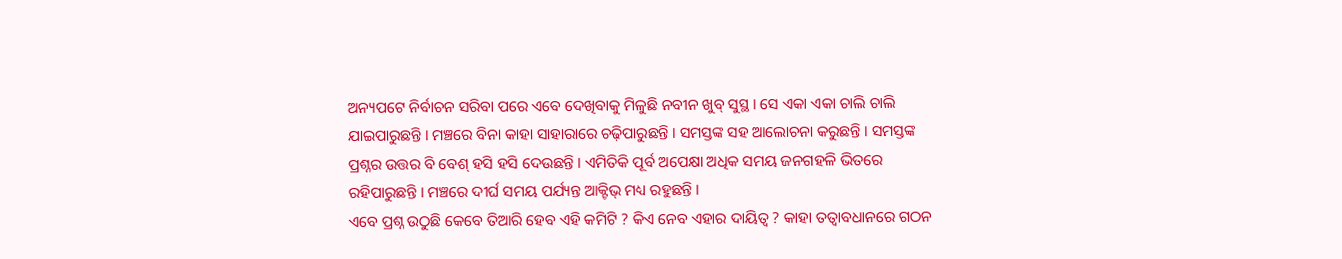ଅନ୍ୟପଟେ ନିର୍ବାଚନ ସରିବା ପରେ ଏବେ ଦେଖିବାକୁ ମିଳୁଛି ନବୀନ ଖୁବ୍ ସୁସ୍ଥ । ସେ ଏକା ଏକା ଚାଲି ଚାଲି ଯାଇପାରୁଛନ୍ତି । ମଞ୍ଚରେ ବିନା କାହା ସାହାରାରେ ଚଢ଼ିପାରୁଛନ୍ତି । ସମସ୍ତଙ୍କ ସହ ଆଲୋଚନା କରୁଛନ୍ତି । ସମସ୍ତଙ୍କ ପ୍ରଶ୍ନର ଉତ୍ତର ବି ବେଶ୍ ହସି ହସି ଦେଉଛନ୍ତି । ଏମିତିକି ପୂର୍ବ ଅପେକ୍ଷା ଅଧିକ ସମୟ ଜନଗହଳି ଭିତରେ ରହିପାରୁଛନ୍ତି । ମଞ୍ଚରେ ଦୀର୍ଘ ସମୟ ପର୍ଯ୍ୟନ୍ତ ଆକ୍ଟିଭ୍ ମଧ୍ୟ ରହୁଛନ୍ତି ।
ଏବେ ପ୍ରଶ୍ନ ଉଠୁଛି କେବେ ତିଆରି ହେବ ଏହି କମିଟି ? କିଏ ନେବ ଏହାର ଦାୟିତ୍ୱ ? କାହା ତତ୍ୱାବଧାନରେ ଗଠନ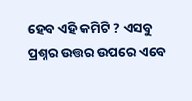ହେବ ଏହି କମିଟି ? ଏସବୁ ପ୍ରଶ୍ନର ଉତ୍ତର ଉପରେ ଏବେ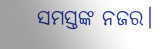ସମସ୍ତଙ୍କ ନଜର।